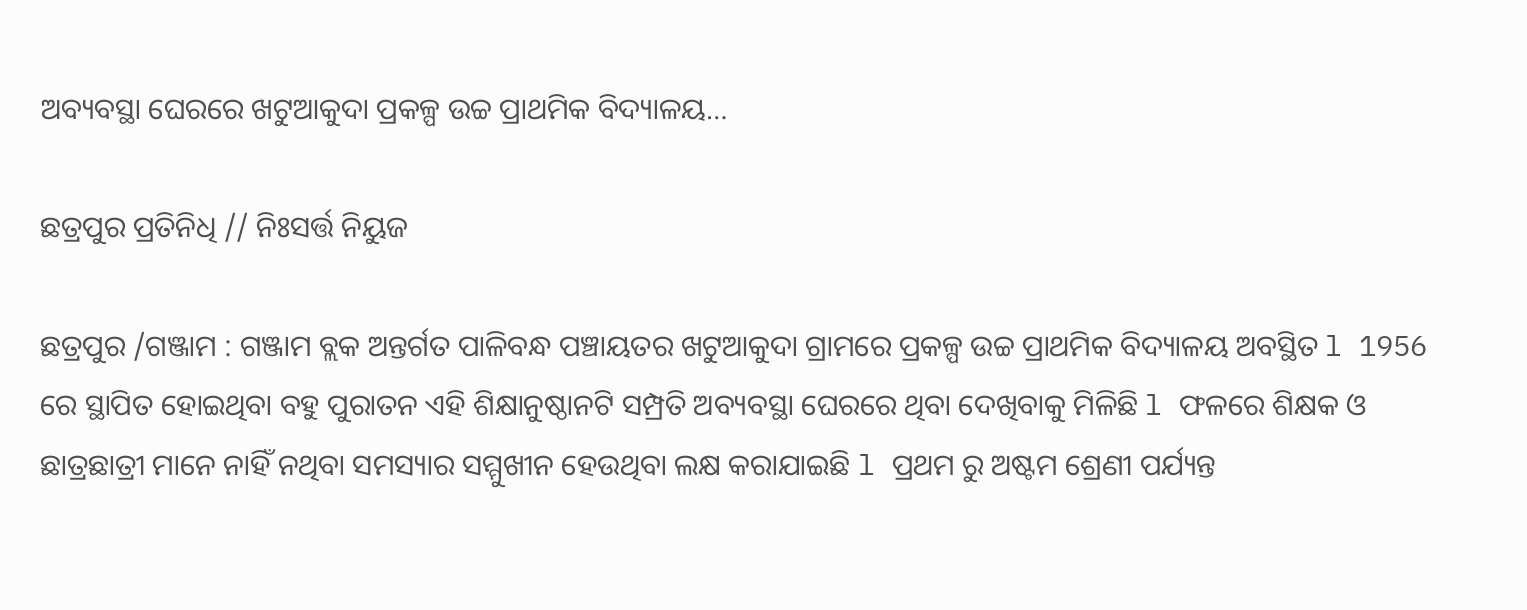ଅବ୍ୟବସ୍ଥା ଘେରରେ ଖଟୁଆକୁଦା ପ୍ରକଳ୍ପ ଉଚ୍ଚ ପ୍ରାଥମିକ ବିଦ୍ୟାଳୟ…

ଛତ୍ରପୁର ପ୍ରତିନିଧି // ନିଃସର୍ତ୍ତ ନିୟୁଜ

ଛତ୍ରପୁର /ଗଞ୍ଜାମ : ଗଞ୍ଜାମ ବ୍ଲକ ଅନ୍ତର୍ଗତ ପାଳିବନ୍ଧ ପଞ୍ଚାୟତର ଖଟୁଆକୁଦା ଗ୍ରାମରେ ପ୍ରକଳ୍ପ ଉଚ୍ଚ ପ୍ରାଥମିକ ବିଦ୍ୟାଳୟ ଅବସ୍ଥିତ l 1956 ରେ ସ୍ଥାପିତ ହୋଇଥିବା ବହୁ ପୁରାତନ ଏହି ଶିକ୍ଷାନୁଷ୍ଠାନଟି ସମ୍ପ୍ରତି ଅବ୍ୟବସ୍ଥା ଘେରରେ ଥିବା ଦେଖିବାକୁ ମିଳିଛି l ଫଳରେ ଶିକ୍ଷକ ଓ ଛାତ୍ରଛାତ୍ରୀ ମାନେ ନାହିଁ ନଥିବା ସମସ୍ୟାର ସମ୍ମୁଖୀନ ହେଉଥିବା ଲକ୍ଷ କରାଯାଇଛି l ପ୍ରଥମ ରୁ ଅଷ୍ଟମ ଶ୍ରେଣୀ ପର୍ଯ୍ୟନ୍ତ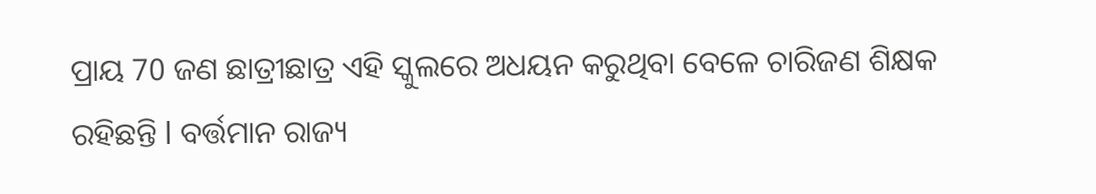ପ୍ରାୟ 70 ଜଣ ଛାତ୍ରୀଛାତ୍ର ଏହି ସ୍କୁଲରେ ଅଧୟନ କରୁଥିବା ବେଳେ ଚାରିଜଣ ଶିକ୍ଷକ ରହିଛନ୍ତି l ବର୍ତ୍ତମାନ ରାଜ୍ୟ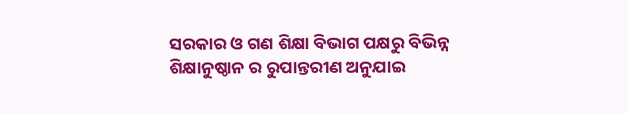ସରକାର ଓ ଗଣ ଶିକ୍ଷା ବିଭାଗ ପକ୍ଷରୁ ବିଭିନ୍ନ ଶିକ୍ଷାନୁଷ୍ଠାନ ର ରୁପାନ୍ତରୀଣ ଅନୁଯାଇ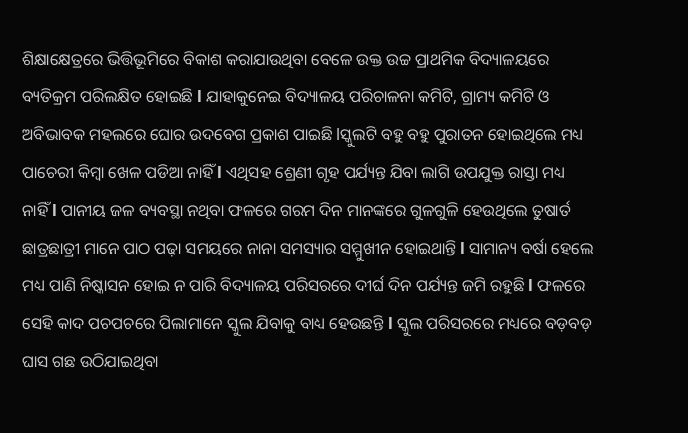ଶିକ୍ଷାକ୍ଷେତ୍ରରେ ଭିତ୍ତିଭୂମିରେ ବିକାଶ କରାଯାଉଥିବା ବେଳେ ଉକ୍ତ ଉଚ୍ଚ ପ୍ରାଥମିକ ବିଦ୍ୟାଳୟରେ ବ୍ୟତିକ୍ରମ ପରିଲକ୍ଷିତ ହୋଇଛି l ଯାହାକୁନେଇ ବିଦ୍ୟାଳୟ ପରିଚାଳନା କମିଟି, ଗ୍ରାମ୍ୟ କମିଟି ଓ ଅବିଭାବକ ମହଲରେ ଘୋର ଉଦବେଗ ପ୍ରକାଶ ପାଇଛି lସ୍କୁଲଟି ବହୁ ବହୁ ପୁରାତନ ହୋଇଥିଲେ ମଧ୍ୟ ପାଚେରୀ କିମ୍ବା ଖେଳ ପଡିଆ ନାହିଁ l ଏଥିସହ ଶ୍ରେଣୀ ଗୃହ ପର୍ଯ୍ୟନ୍ତ ଯିବା ଲାଗି ଉପଯୁକ୍ତ ରାସ୍ତା ମଧ୍ୟ ନାହିଁ l ପାନୀୟ ଜଳ ବ୍ୟବସ୍ଥା ନଥିବା ଫଳରେ ଗରମ ଦିନ ମାନଙ୍କରେ ଗୁଳଗୁଳି ହେଉଥିଲେ ତୁଷାର୍ତ ଛାତ୍ରଛାତ୍ରୀ ମାନେ ପାଠ ପଢ଼ା ସମୟରେ ନାନା ସମସ୍ୟାର ସମ୍ମୁଖୀନ ହୋଇଥାନ୍ତି l ସାମାନ୍ୟ ବର୍ଷା ହେଲେ ମଧ୍ୟ ପାଣି ନିଷ୍କାସନ ହୋଇ ନ ପାରି ବିଦ୍ୟାଳୟ ପରିସରରେ ଦୀର୍ଘ ଦିନ ପର୍ଯ୍ୟନ୍ତ ଜମି ରହୁଛି l ଫଳରେ ସେହି କାଦ ପଚପଚରେ ପିଲାମାନେ ସ୍କୁଲ ଯିବାକୁ ବାଧ୍ୟ ହେଉଛନ୍ତି l ସ୍କୁଲ ପରିସରରେ ମଧ୍ୟରେ ବଡ଼ବଡ଼ ଘାସ ଗଛ ଉଠିଯାଇଥିବା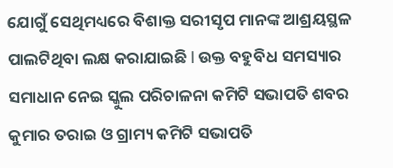ଯୋଗୁଁ ସେଥିମଧ୍ୟରେ ବିଶାକ୍ତ ସରୀସୃପ ମାନଙ୍କ ଆଶ୍ରୟସ୍ଥଳ ପାଲଟିଥିବା ଲକ୍ଷ କରାଯାଇଛି l ଉକ୍ତ ବହୁବିଧ ସମସ୍ୟାର ସମାଧାନ ନେଇ ସ୍କୁଲ ପରିଚାଳନା କମିଟି ସଭାପତି ଶବର କୁମାର ତରାଇ ଓ ଗ୍ରାମ୍ୟ କମିଟି ସଭାପତି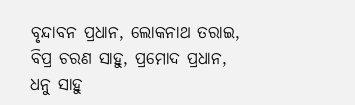ବୃନ୍ଦାବନ ପ୍ରଧାନ, ଲୋକନାଥ ତରାଇ, ବିପ୍ର ଚରଣ ସାହୁ, ପ୍ରମୋଦ ପ୍ରଧାନ, ଧନୁ ସାହୁ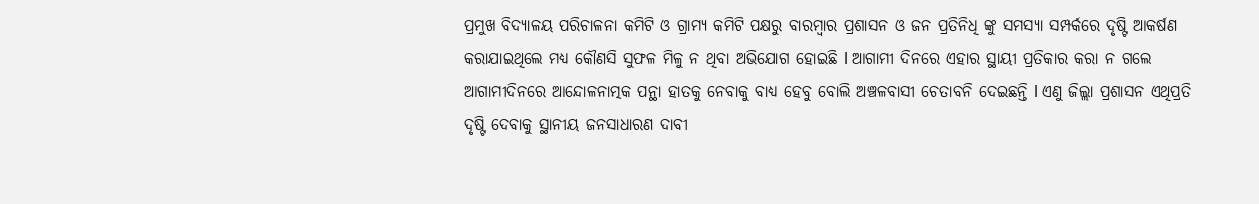ପ୍ରମୁଖ ବିଦ୍ୟାଳୟ ପରିଚାଳନା କମିଟି ଓ ଗ୍ରାମ୍ୟ କମିଟି ପକ୍ଷରୁ ବାରମ୍ବାର ପ୍ରଶାସନ ଓ ଜନ ପ୍ରତିନିଧି ଙ୍କୁ ସମସ୍ୟା ସମ୍ପର୍କରେ ଦୃଷ୍ଟି ଆକର୍ଷଣ କରାଯାଇଥିଲେ ମଧ୍ୟ କୌଣସି ସୁଫଳ ମିଳୁ ନ ଥିବା ଅଭିଯୋଗ ହୋଇଛି l ଆଗାମୀ ଦିନରେ ଏହାର ସ୍ଥାୟୀ ପ୍ରତିକାର କରା ନ ଗଲେ ଆଗାମୀଦିନରେ ଆନ୍ଦୋଳନାତ୍ମକ ପନ୍ଥା ହାତକୁ ନେବାକୁ ବାଧ୍ୟ ହେବୁ ବୋଲି ଅଞ୍ଚଳବାସୀ ଚେତାବନି ଦେଇଛନ୍ତି l ଏଣୁ ଜିଲ୍ଲା ପ୍ରଶାସନ ଏଥିପ୍ରତି ଦୃଷ୍ଟି ଦେବାକୁ ସ୍ଥାନୀୟ ଜନସାଧାରଣ ଦାବୀ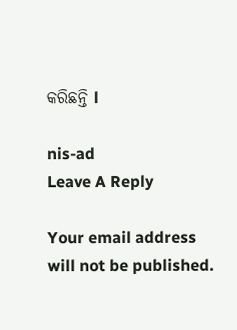କରିଛନ୍ତି l

nis-ad
Leave A Reply

Your email address will not be published.